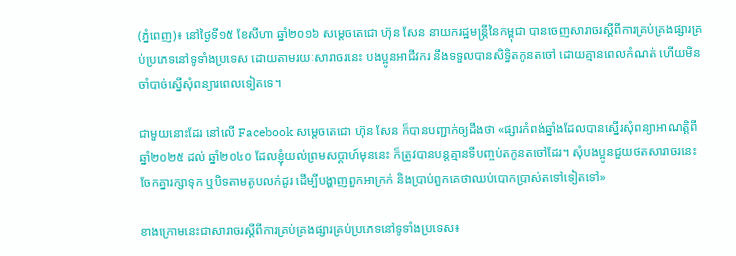(ភ្នំពេញ)៖ នៅថ្ងៃទី១៥ ខែសីហា ឆ្នាំ២០១៦ សម្តេចតេជោ ហ៊ុន សែន នាយករដ្ឋមន្រ្តីនៃកម្ពុជា បានចេញសារាចរស្តីពីការគ្រប់គ្រងផ្សារគ្រប់ប្រភេទនៅទូទាំងប្រទេស ដោយតាមរយៈសារាចរនេះ បងប្អូនអាជីវករ នឹងទទួលបានសិទ្ធិតកូនតចៅ ដោយគ្មានពេលកំណត់ ហើយមិនចាំបាច់ស្នើសុំពន្យារពេលទៀតទេ។

ជាមួយនោះដែរ នៅលើ Facebook សម្តេចតេជោ ហ៊ុន សែន ក៏បានបញ្ជាក់ឲ្យដឹងថា «ផ្សារកំពង់ឆ្នាំងដែលបានស្នើរសុំពន្យាអាណត្តិពីឆ្នាំ២០២៥ ដល់ ឆ្នាំ២០៤០ ដែលខ្ញុំយល់ព្រមសប្តាហ៍មុននេះ ក៏ត្រូវបានបន្តគ្មានទីបញ្ចប់តកូនតចៅដែរ។ សុំបងប្អូនជួយថតសារាចរនេះ ចែកគ្នារក្សាទុក ឬបិទតាមតូបលក់ដូរ ដើម្បីបង្ហាញពួកអាក្រក់ និងប្រាប់ពួកគេថាឈប់បោកប្រាស់តទៅទៀតទៅ»

ខាងក្រោមនេះជាសារាចរស្តីពីការគ្រប់គ្រងផ្សារគ្រប់ប្រភេទនៅទូទាំងប្រទេស៖